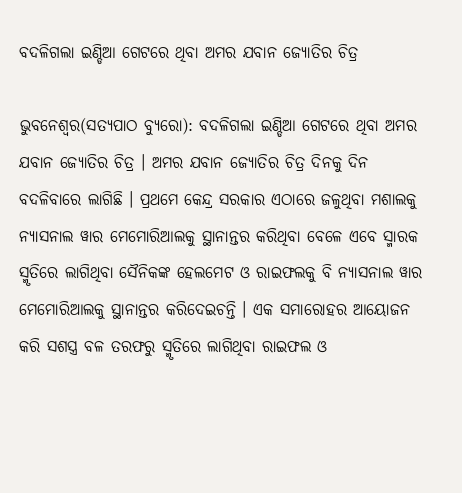ବଦଳିଗଲା ଇଣ୍ଡିଆ ଗେଟରେ ଥିବା ଅମର ଯବାନ ଜ୍ୟୋତିର ଚିତ୍ର

ଭୁବନେଶ୍ୱର(ସତ୍ୟପାଠ ବ୍ୟୁରୋ): ବଦଳିଗଲା ଇଣ୍ଡିଆ ଗେଟରେ ଥିବା ଅମର ଯବାନ ଜ୍ୟୋତିର ଚିତ୍ର । ଅମର ଯବାନ ଜ୍ୟୋତିର ଚିତ୍ର ଦିନକୁ ଦିନ ବଦଳିବାରେ ଲାଗିଛି । ପ୍ରଥମେ କେନ୍ଦ୍ର ସରକାର ଏଠାରେ ଜଳୁଥିବା ମଶାଲକୁ ନ୍ୟାସନାଲ ୱାର ମେମୋରିଆଲକୁ ସ୍ଥାନାନ୍ତର କରିଥିବା ବେଳେ ଏବେ ସ୍ମାରକ ସ୍ମୃତିରେ ଲାଗିଥିବା ସୈନିକଙ୍କ ହେଲମେଟ ଓ ରାଇଫଲକୁ ବି ନ୍ୟାସନାଲ ୱାର ମେମୋରିଆଲକୁ ସ୍ଥାନାନ୍ତର କରିଦେଇଚନ୍ତି । ଏକ ସମାରୋହର ଆୟୋଜନ କରି ସଶସ୍ତ୍ର ବଳ ତରଫରୁ ସ୍ମୃତିରେ ଲାଗିଥିବା ରାଇଫଲ ଓ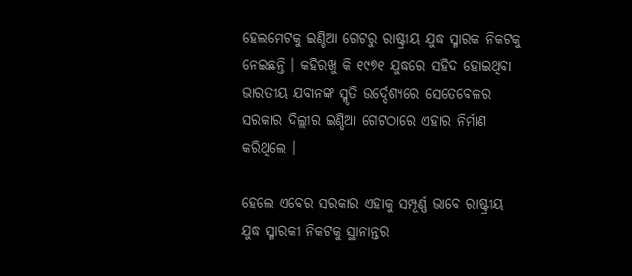ହେଲମେଟକୁ ଇଣ୍ଡିଆ ଗେଟରୁ ରାଷ୍ଟ୍ରୀୟ ଯୁଦ୍ଧ ସ୍ମାରକ ନିକଟକୁ ନେଇଛନ୍ତି । କହିରଖୁ କି ୧୯୭୧ ଯୁଦ୍ଧରେ ସହିଦ ହୋଇଥିବା ଭାରତୀୟ ଯବାନଙ୍କ ସ୍ମୃତି ଉର୍ଦ୍ଦେଶ୍ୟରେ ସେତେବେଳର ସରକାର ଦିଲ୍ଲୀର ଇଣ୍ଡିଆ ଗେଟଠାରେ ଏହାର ନିର୍ମାଣ କରିଥିଲେ ।

ହେଲେ ଏବେର ସରକାର ଏହାକୁ ସମ୍ପୂର୍ଣ୍ଣ ଭାବେ ରାଷ୍ଟ୍ରୀୟ ଯୁଦ୍ଧ ସ୍ମାରକୀ ନିକଟକୁ ସ୍ଥାନାନ୍ତର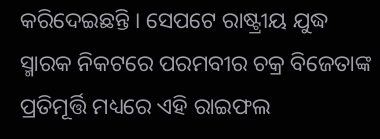କରିଦେଇଛନ୍ତି । ସେପଟେ ରାଷ୍ଟ୍ରୀୟ ଯୁଦ୍ଧ ସ୍ମାରକ ନିକଟରେ ପରମବୀର ଚକ୍ର ବିଜେତାଙ୍କ ପ୍ରତିମୂର୍ତ୍ତି ମଧ୍ୟରେ ଏହି ରାଇଫଲ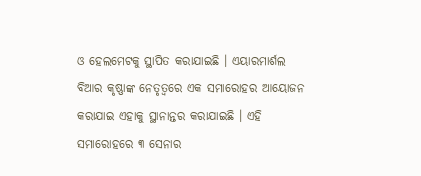ଓ ହେଲମେଟକୁ ସ୍ଥାପିତ କରାଯାଇଛି । ଏୟାରମାର୍ଶଲ ବିଆର କୃଷ୍ଣାଙ୍କ ନେତୃତ୍ୱରେ ଏକ ସମାରୋହର ଆୟୋଜନ କରାଯାଇ ଏହାକୁ ସ୍ଥାନାନ୍ତର କରାଯାଇଛି । ଏହି ସମାରୋହରେ ୩ ସେନାର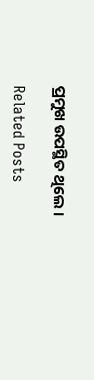ପ୍ରମୁଖ ଉପସ୍ଥିତ ଥିଲେ ।

Related Posts